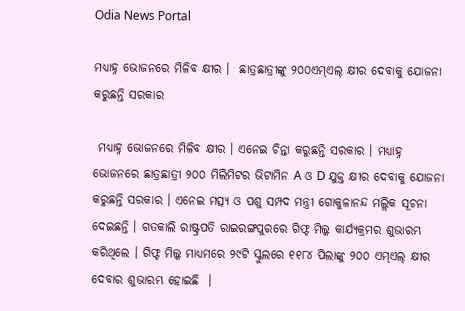Odia News Portal

ମଧ୍ୟାହ୍ନ ଭୋଜନରେ ମିଳିବ କ୍ଷୀର ।  ଛାତ୍ରଛାତ୍ରୀଙ୍କୁ ୨୦୦ଏମ୍‌ଏଲ୍‌ କ୍ଷୀର ଦେବାକୁ ଯୋଜନା କରୁଛନ୍ତି ସରକାର

 ମଧ୍ୟାହ୍ନ ଭୋଜନରେ ମିଳିବ କ୍ଷୀର । ଏନେଇ ଚିନ୍ତା କରୁଛନ୍ତି ସରକାର । ମଧ୍ୟାହ୍ନ ଭୋଜନରେ ଛାତ୍ରଛାତ୍ରୀ ୨୦୦ ମିଲିମିଟର ଭିଟାମିନ A ଓ D ଯୁକ୍ତ କ୍ଷୀର ଦେବାକୁ ଯୋଜନା କରୁଛନ୍ତି ସରକାର । ଏନେଇ ମତ୍ସ୍ୟ ଓ ପଶୁ ସମ୍ପଦ ମନ୍ତ୍ରୀ ଗୋକୁଳାନନ୍ଦ ମଲ୍ଲିକ ସୂଚନା ଦେଇଛନ୍ତି । ଗତକାଲି ରାଷ୍ଟ୍ରପତି ରାଇରଙ୍ଗପୁରରେ ଗିଫ୍ଟ ମିଲ୍କ କାର୍ଯ୍ୟକ୍ରମର ଶୁଭାରମ୍ଭ କରିଥିଲେ । ଗିଫ୍ଟ ମିଲ୍କ ମାଧ୍ୟମରେ ୨୯ଟି ସ୍କୁଲରେ ୧୧୮୪ ପିଲାଙ୍କୁ ୨୦୦ ଏମ୍‌ଏଲ୍ କ୍ଷୀର ଦେବାର ଶୁଭାରମ୍ଭ ହୋଇଛି  ।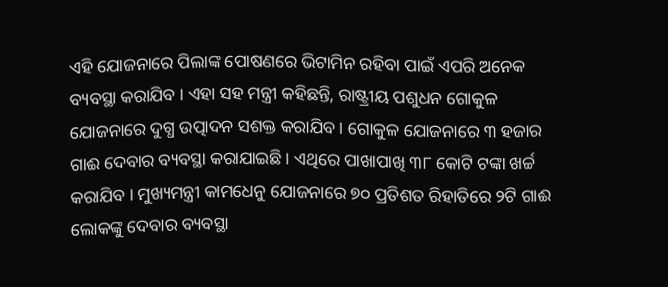ଏହି ଯୋଜନାରେ ପିଲାଙ୍କ ପୋଷଣରେ ଭିଟାମିନ ରହିବା ପାଇଁ ଏପରି ଅନେକ ବ୍ୟବସ୍ଥା କରାଯିବ । ଏହା ସହ ମନ୍ତ୍ରୀ କହିଛନ୍ତି, ରାଷ୍ଟ୍ରୀୟ ପଶୁଧନ ଗୋକୁଳ ଯୋଜନାରେ ଦୁଗ୍ଧ ଉତ୍ପାଦନ ସଶକ୍ତ କରାଯିବ । ଗୋକୁଳ ଯୋଜନାରେ ୩ ହଜାର ଗାଈ ଦେବାର ବ୍ୟବସ୍ଥା କରାଯାଇଛି । ଏଥିରେ ପାଖାପାଖି ୩୮ କୋଟି ଟଙ୍କା ଖର୍ଚ୍ଚ କରାଯିବ । ମୁଖ୍ୟମନ୍ତ୍ରୀ କାମଧେନୁ ଯୋଜନାରେ ୭୦ ପ୍ରତିଶତ ରିହାତିରେ ୨ଟି ଗାଈ ଲୋକଙ୍କୁ ଦେବାର ବ୍ୟବସ୍ଥା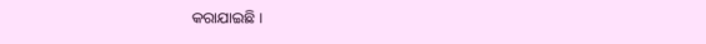କରାଯାଇଛି ।